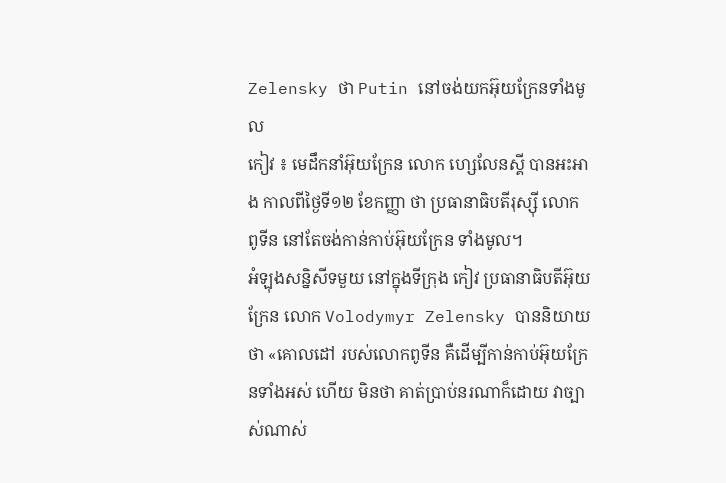Zelensky ថា Putin នៅចង់យកអ៊ុយក្រែនទាំងមូល
កៀវ ៖ មេដឹកនាំអ៊ុយក្រែន លោក ហ្សេលែនស្គី បានអះអាង កាលពីថ្ងៃទី១២ ខែកញ្ញា ថា ប្រធានាធិបតីរុស្ស៊ី លោក ពូទីន នៅតែចង់កាន់កាប់អ៊ុយក្រែន ទាំងមូល។
អំឡុងសន្និសីទមួយ នៅក្នុងទីក្រុង កៀវ ប្រធានាធិបតីអ៊ុយក្រែន លោក Volodymyr Zelensky បាននិយាយថា «គោលដៅ របស់លោកពូទីន គឺដើម្បីកាន់កាប់អ៊ុយក្រែនទាំងអស់ ហើយ មិនថា គាត់ប្រាប់នរណាក៏ដោយ វាច្បាស់ណាស់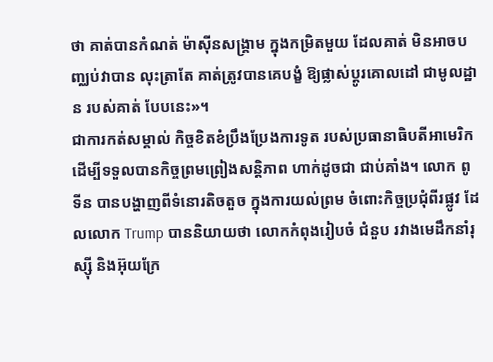ថា គាត់បានកំណត់ ម៉ាស៊ីនសង្រ្គាម ក្នុងកម្រិតមួយ ដែលគាត់ មិនអាចបញ្ឈប់វាបាន លុះត្រាតែ គាត់ត្រូវបានគេបង្ខំ ឱ្យផ្លាស់ប្តូរគោលដៅ ជាមូលដ្ឋាន របស់គាត់ បែបនេះ»។
ជាការកត់សម្គាល់ កិច្ចខិតខំប្រឹងប្រែងការទូត របស់ប្រធានាធិបតីអាមេរិក ដើម្បីទទួលបានកិច្ចព្រមព្រៀងសន្តិភាព ហាក់ដូចជា ជាប់គាំង។ លោក ពូទីន បានបង្ហាញពីទំនោរតិចតួច ក្នុងការយល់ព្រម ចំពោះកិច្ចប្រជុំពីរផ្លូវ ដែលលោក Trump បាននិយាយថា លោកកំពុងរៀបចំ ជំនួប រវាងមេដឹកនាំរុស្ស៊ី និងអ៊ុយក្រែ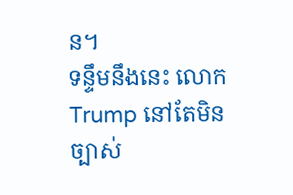ន។
ទន្ទឹមនឹងនេះ លោក Trump នៅតែមិនច្បាស់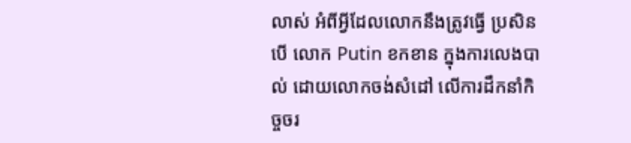លាស់ អំពីអ្វីដែលលោកនឹងត្រូវធ្វើ ប្រសិនបើ លោក Putin ខកខាន ក្នុងការលេងបាល់ ដោយលោកចង់សំដៅ លើការដឹកនាំកិច្ចចរ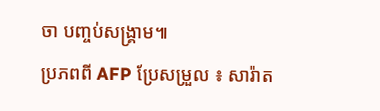ចា បញ្ចប់សង្គ្រាម៕
ប្រភពពី AFP ប្រែសម្រួល ៖ សារ៉ាត